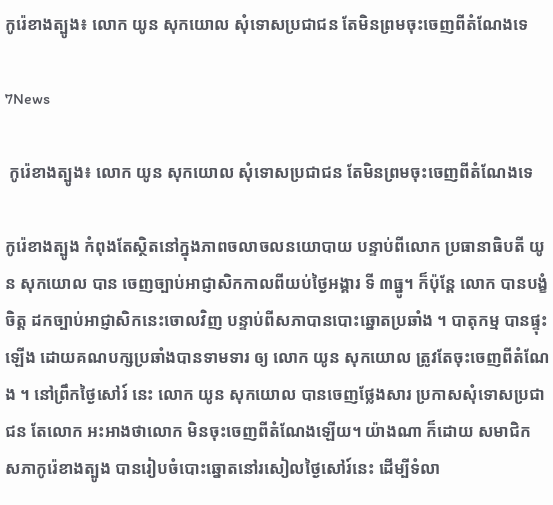កូរ៉េខាងត្បូង៖ លោក យូន សុកយោល សុំទោសប្រជាជន តែមិនព្រមចុះចេញពីតំណែងទេ

7News

 កូរ៉េខាងត្បូង៖ លោក យូន សុកយោល សុំទោសប្រជាជន តែមិនព្រមចុះចេញពីតំណែងទេ

កូរ៉េខាងត្បូង កំពុងតែស្ថិតនៅក្នុងភាពចលាចលនយោបាយ បន្ទាប់ពីលោក ប្រធានាធិបតី យូន សុកយោល បាន ចេញច្បាប់អាជ្ញាសិកកាលពីយប់ថ្ងៃអង្គារ ទី ៣ធ្នូ។ ក៏ប៉ុន្តែ លោក បានបង្ខំចិត្ត ដកច្បាប់អាជ្ញាសិកនេះចោលវិញ បន្ទាប់ពីសភាបានបោះឆ្នោតប្រឆាំង ។ បាតុកម្ម បានផ្ទុះឡើង ដោយគណបក្សប្រឆាំងបានទាមទារ ឲ្យ លោក យូន សុកយោល ត្រូវតែចុះចេញពីតំណែង ។ នៅព្រឹកថ្ងៃសៅរ៍ នេះ លោក យូន សុកយោល បានចេញថ្លែងសារ ប្រកាសសុំទោសប្រជាជន តែលោក អះអាងថាលោក មិនចុះចេញពីតំណែងឡើយ។ យ៉ាងណា ក៏ដោយ សមាជិក សភាកូរ៉េខាងត្បូង បានរៀបចំបោះឆ្នោតនៅរសៀលថ្ងៃសៅរ៍នេះ ដើម្បីទំលា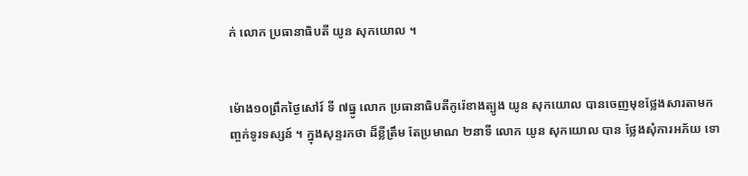ក់ លោក ប្រធានាធិបតី យូន សុកយោល ។


ម៉ោង១០ព្រឹកថ្ងៃសៅរ៍ ទី ៧ធ្នូ លោក ប្រធានាធិបតីកូរ៉េខាងត្បូង យូន សុកយោល បានចេញមុខថ្លែងសារតាមកញ្ចក់ទូរទស្សន៍ ។ ក្នុងសុន្ទរកថា ដ៏ខ្លីត្រឹម តែប្រមាណ ២នាទី លោក យូន សុកយោល បាន ថ្លែងសុំការអភ័យ ទោ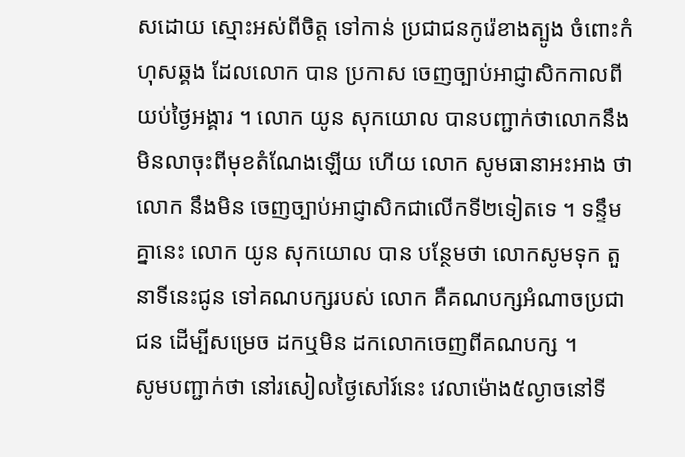សដោយ ស្មោះអស់ពីចិត្ត ទៅកាន់ ប្រជាជនកូរ៉េខាងត្បូង ចំពោះកំហុសឆ្គង ដែលលោក បាន ប្រកាស ចេញច្បាប់អាជ្ញាសិកកាលពីយប់ថ្ងៃអង្គារ ។ លោក យូន សុកយោល បានបញ្ជាក់ថាលោកនឹងមិនលាចុះពីមុខតំណែងឡើយ ហើយ លោក សូមធានាអះអាង ថាលោក នឹងមិន ចេញច្បាប់អាជ្ញាសិកជាលើកទី២ទៀតទេ ។ ទន្ទឹមគ្នានេះ លោក យូន សុកយោល បាន បន្ថែមថា លោកសូមទុក តួនាទីនេះជូន ទៅគណបក្សរបស់ លោក គឺគណបក្សអំណាចប្រជាជន ដើម្បីសម្រេច ដកឬមិន ដកលោកចេញពីគណបក្ស ។
សូមបញ្ជាក់ថា នៅរសៀលថ្ងៃសៅរ៍នេះ វេលាម៉ោង៥ល្ងាចនៅទី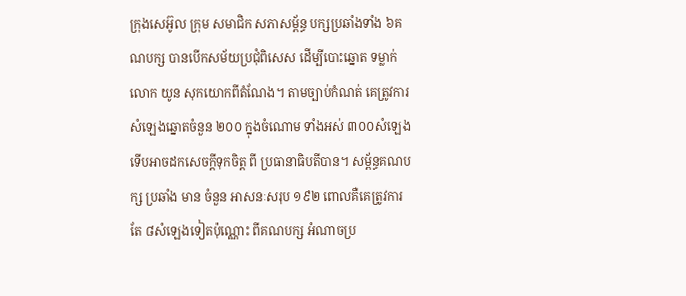ក្រុងសេអ៊ូល ក្រុម សមាជិក សភាសម្ព័ន្ធ បក្សប្រឆាំងទាំង ៦គណបក្ស បានបើកសម័យប្រជុំពិសេស ដើម្បីបោះឆ្នោត ទម្លាក់ លោក យូន សុកយោកពីតំណែង។ តាមច្បាប់កំណត់ គេត្រូវការ សំឡេងឆ្នោតចំនួន ២០០ ក្នុងចំណោម ទាំងអស់ ៣០០សំឡេង ទើបអាចដកសេចក្តីទុកចិត្ត ពី ប្រធានាធិបតីបាន។ សម្ព័ន្ធគណបក្ស ប្រឆាំង មាន ចំនួន អាសនៈសរុប ១៩២ ពោលគឺគេត្រូវការតែ ៨សំឡេងទៀតប៉ុណ្ណោះ ពីគណបក្ស អំណាចប្រ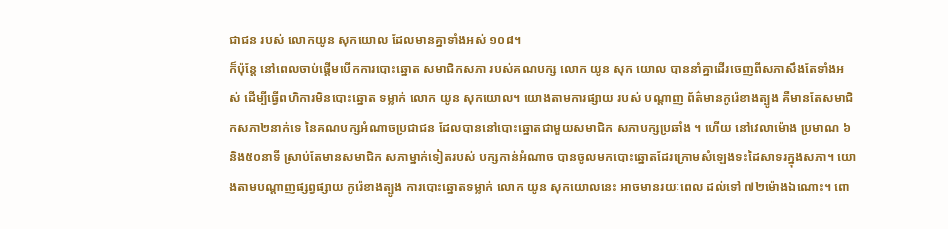ជាជន របស់ លោកយូន សុកយោល ដែលមានគ្នាទាំងអស់ ១០៨។
ក៏ប៉ុន្តែ នៅពេលចាប់ផ្តើមបើកការបោះឆ្នោត សមាជិកសភា របស់គណបក្ស លោក យូន សុក យោល បាននាំគ្នាដើរចេញពីសភាសឹងតែទាំងអស់ ដើម្បីធ្វើពហិការមិនបោះឆ្នោត ទម្លាក់ លោក យូន សុកយោល។ យោងតាមការផ្សាយ របស់ បណ្តាញ ព័ត៌មានកូរ៉េខាងត្បូង គឺមានតែសមាជិកសភា២នាក់ទេ នៃគណបក្សអំណាចប្រជាជន ដែលបាននៅបោះឆ្នោតជាមួយសមាជិក សភាបក្សប្រឆាំង ។ ហើយ នៅវេលាម៉ោង ប្រមាណ ៦និង៥០នាទី ស្រាប់តែមានសមាជិក សភាម្នាក់ទៀតរបស់ បក្សកាន់អំណាច បានចូលមកបោះឆ្នោតដែរក្រោមសំឡេងទះដៃសាទរក្នុងសភា។ យោងតាមបណ្តាញផ្សព្វផ្សាយ កូរ៉េខាងត្បូង ការបោះឆ្នោតទម្លាក់ លោក យូន សុកយោលនេះ អាចមានរយៈពេល ដល់ទៅ ៧២ម៉ោងឯណោះ។ ពោ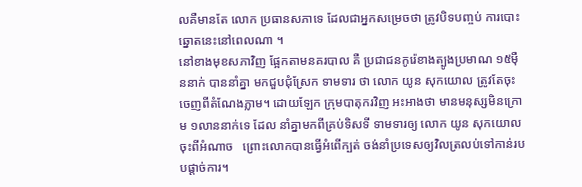លគឺមានតែ លោក ប្រធានសភាទេ ដែលជាអ្នកសម្រេចថា ត្រូវបិទបញ្ចប់ ការបោះឆ្នោតនេះនៅពេលណា ។
នៅខាងមុខសភាវិញ ផ្អែកតាមនគរបាល គឺ ប្រជាជនកូរ៉េខាងត្បូងប្រមាណ ១៥ម៉ឺននាក់ បាននាំគ្នា មកជួបជុំស្រែក ទាមទារ ថា លោក យូន សុកយោល ត្រូវតែចុះចេញពីតំណែងភ្លាម។ ដោយឡែក ក្រុមបាតុករវិញ អះអាងថា មានមនុស្សមិនក្រោម ១លាននាក់ទេ ដែល នាំគ្នាមកពីគ្រប់ទិសទី ទាមទារឲ្យ លោក យូន សុកយោលចុះពីអំណាច   ព្រោះលោកបានធ្វើអំពើក្បត់ ចង់នាំប្រទេសឲ្យវិលត្រលប់ទៅកាន់របបផ្តាច់ការ។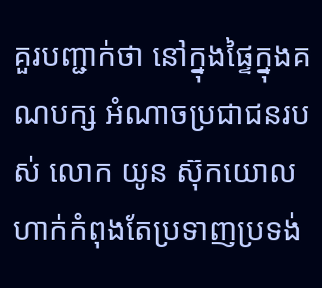គួរបញ្ជាក់ថា នៅក្នុងផ្ទៃក្នុងគណបក្ស អំណាចប្រជាជនរបស់ លោក យូន ស៊ុកយោល ហាក់កំពុងតែប្រទាញប្រទង់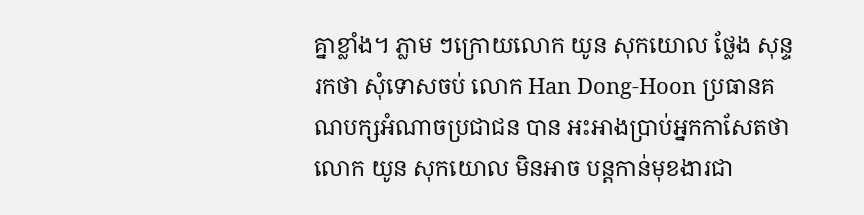គ្នាខ្លាំង។ ភ្លាម ៗក្រោយលោក យូន សុកយោល ថ្លែង សុន្ទរកថា សុំទោសចប់ លោក Han Dong-Hoon ប្រធានគណបក្សអំណាចប្រជាជន បាន អះអាងប្រាប់អ្នកកាសែតថា លោក យូន សុកយោល មិនអាច បន្តកាន់មុខងារជា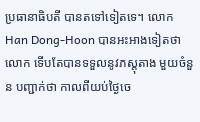ប្រធានាធិបតី បានតទៅទៀតទេ។ លោក Han Dong-Hoon បានអះអាងទៀតថា លោក ទើបតែបានទទួលនូវភស្តុតាង មួយចំនួន បញ្ជាក់ថា កាលពីយប់ថ្ងៃចេ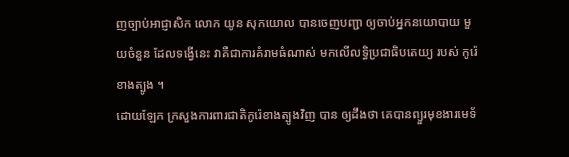ញច្បាប់អាជ្ញាសិក លោក យូន សុកយោល បានចេញបញ្ជា ឲ្យចាប់អ្នកនយោបាយ មួយចំនួន ដែលទង្វើនេះ វាគឺជាការគំរាមធំណាស់ មកលើលទ្ធិប្រជាធិបតេយ្យ របស់ កូរ៉េខាងត្បូង ។
ដោយឡែក ក្រសួងការពារជាតិកូរ៉េខាងត្បូងវិញ បាន ឲ្យដឹងថា គេបានព្យួរមុខងារមេទ័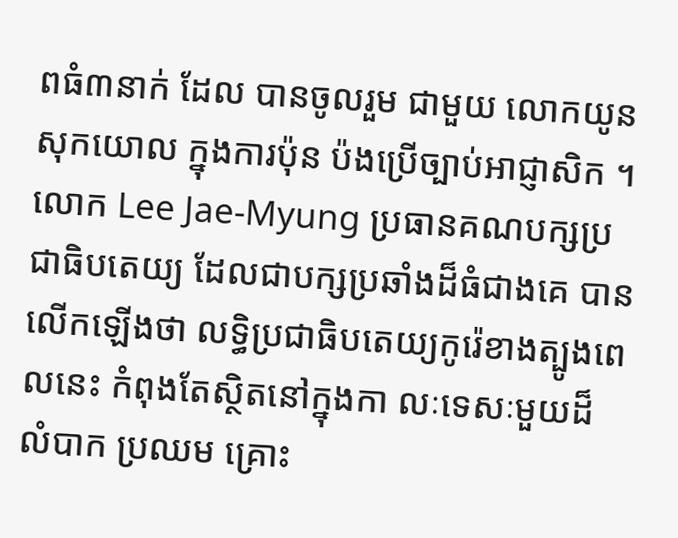ពធំ៣នាក់ ដែល បានចូលរួម ជាមួយ លោកយូន សុកយោល ក្នុងការប៉ុន ប៉ងប្រើច្បាប់អាជ្ញាសិក ។ លោក Lee Jae-Myung ប្រធានគណបក្សប្រជាធិបតេយ្យ ដែលជាបក្សប្រឆាំងដ៏ធំជាងគេ បានលើកឡើងថា លទ្ធិប្រជាធិបតេយ្យកូរ៉េខាងត្បូងពេលនេះ កំពុងតែស្ថិតនៅក្នុងកា លៈទេសៈមួយដ៏ លំបាក ប្រឈម គ្រោះ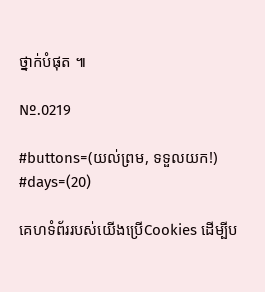ថ្នាក់បំផុត ៕

Nº.0219

#buttons=(យល់ព្រម, ទទួលយក!) #days=(20)

គេហទំព័ររបស់យើងប្រើCookies ដើម្បីប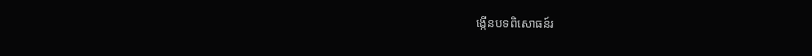ង្កើនបទពិសោធន៍រ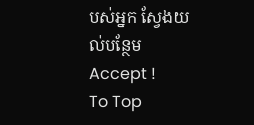បស់អ្នក ស្វែងយល់បន្ថែម
Accept !
To Top